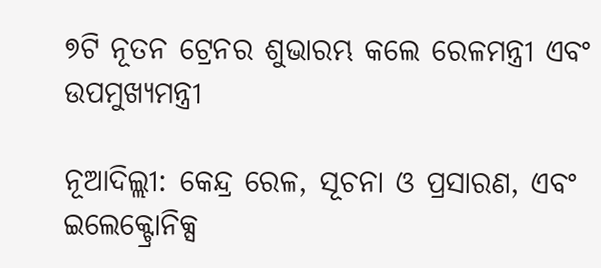୭ଟି ନୂତନ ଟ୍ରେନର ଶୁଭାରମ୍ଭ କଲେ ରେଳମନ୍ତ୍ରୀ ଏବଂ ଉପମୁଖ୍ୟମନ୍ତ୍ରୀ

ନୂଆଦିଲ୍ଲୀ: କେନ୍ଦ୍ର ରେଳ, ସୂଚନା ଓ ପ୍ରସାରଣ, ଏବଂ ଇଲେକ୍ଟ୍ରୋନିକ୍ସ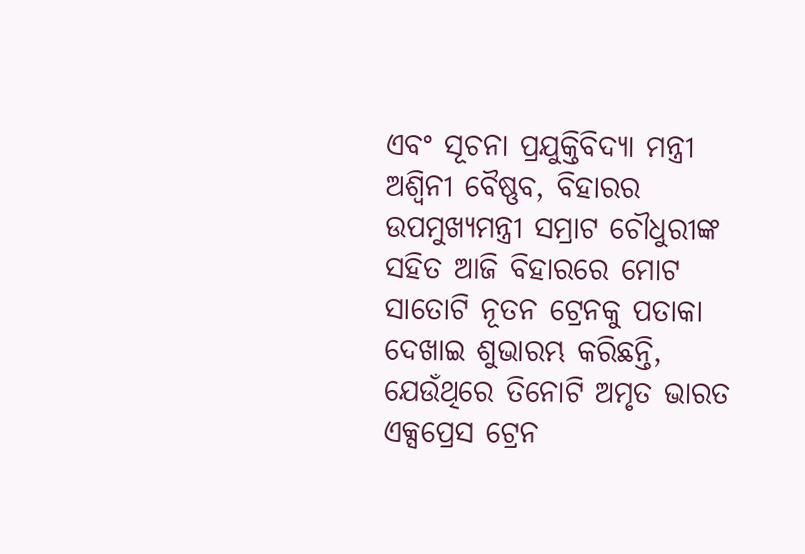ଏବଂ ସୂଚନା ପ୍ରଯୁକ୍ତିବିଦ୍ୟା ମନ୍ତ୍ରୀ ଅଶ୍ୱିନୀ ବୈଷ୍ଣବ, ବିହାରର ଉପମୁଖ୍ୟମନ୍ତ୍ରୀ ସମ୍ରାଟ ଚୌଧୁରୀଙ୍କ ସହିତ ଆଜି ବିହାରରେ ମୋଟ ସାତୋଟି ନୂତନ ଟ୍ରେନକୁ ପତାକା ଦେଖାଇ ଶୁଭାରମ୍ଭ କରିଛନ୍ତି, ଯେଉଁଥିରେ ତିନୋଟି ଅମୃତ ଭାରତ ଏକ୍ସପ୍ରେସ ଟ୍ରେନ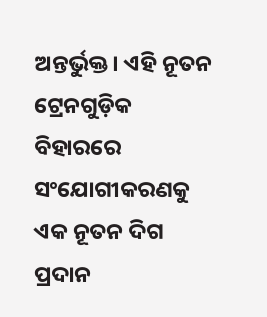ଅନ୍ତର୍ଭୁକ୍ତ। ଏହି ନୂତନ ଟ୍ରେନଗୁଡ଼ିକ ବିହାରରେ ସଂଯୋଗୀକରଣକୁ ଏକ ନୂତନ ଦିଗ ପ୍ରଦାନ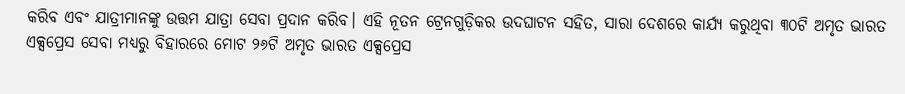କରିବ ଏବଂ ଯାତ୍ରୀମାନଙ୍କୁ ଉତ୍ତମ ଯାତ୍ରା ସେବା ପ୍ରଦାନ କରିବ। ଏହି ନୂତନ ଟ୍ରେନଗୁଡ଼ିକର ଉଦଘାଟନ ସହିତ, ସାରା ଦେଶରେ କାର୍ଯ୍ୟ କରୁଥିବା ୩୦ଟି ଅମୃତ ଭାରତ ଏକ୍ସପ୍ରେସ ସେବା ମଧ୍ୟରୁ ବିହାରରେ ମୋଟ ୨୬ଟି ଅମୃତ ଭାରତ ଏକ୍ସପ୍ରେସ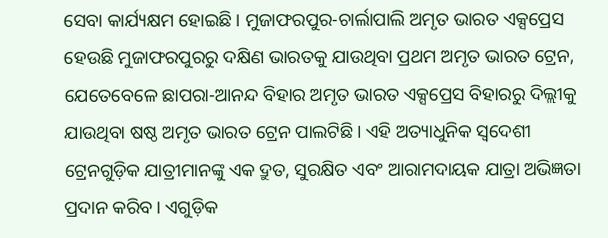ସେବା କାର୍ଯ୍ୟକ୍ଷମ ହୋଇଛି। ମୁଜାଫରପୁର-ଚାର୍ଲାପାଲି ଅମୃତ ଭାରତ ଏକ୍ସପ୍ରେସ ହେଉଛି ମୁଜାଫରପୁରରୁ ଦକ୍ଷିଣ ଭାରତକୁ ଯାଉଥିବା ପ୍ରଥମ ଅମୃତ ଭାରତ ଟ୍ରେନ, ଯେତେବେଳେ ଛାପରା-ଆନନ୍ଦ ବିହାର ଅମୃତ ଭାରତ ଏକ୍ସପ୍ରେସ ବିହାରରୁ ଦିଲ୍ଲୀକୁ ଯାଉଥିବା ଷଷ୍ଠ ଅମୃତ ଭାରତ ଟ୍ରେନ ପାଲଟିଛି। ଏହି ଅତ୍ୟାଧୁନିକ ସ୍ୱଦେଶୀ ଟ୍ରେନଗୁଡ଼ିକ ଯାତ୍ରୀମାନଙ୍କୁ ଏକ ଦ୍ରୁତ, ସୁରକ୍ଷିତ ଏବଂ ଆରାମଦାୟକ ଯାତ୍ରା ଅଭିଜ୍ଞତା ପ୍ରଦାନ କରିବ। ଏଗୁଡ଼ିକ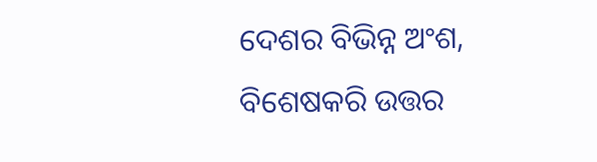ଦେଶର ବିଭିନ୍ନ ଅଂଶ, ବିଶେଷକରି ଉତ୍ତର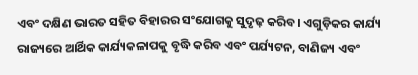ଏବଂ ଦକ୍ଷିଣ ଭାରତ ସହିତ ବିହାରର ସଂଯୋଗକୁ ସୁଦୃଢ଼ କରିବ। ଏଗୁଡ଼ିକର କାର୍ଯ୍ୟ ରାଜ୍ୟରେ ଆର୍ଥିକ କାର୍ଯ୍ୟକଳାପକୁ ବୃଦ୍ଧି କରିବ ଏବଂ ପର୍ଯ୍ୟଟନ, ବାଣିଜ୍ୟ ଏବଂ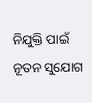ନିଯୁକ୍ତି ପାଇଁ ନୂତନ ସୁଯୋଗ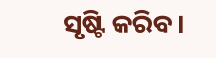ସୃଷ୍ଟି କରିବ।